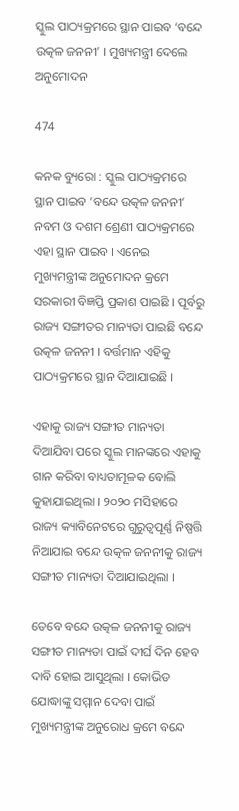ସ୍କୁଲ ପାଠ୍ୟକ୍ରମରେ ସ୍ଥାନ ପାଇବ ‘ବନ୍ଦେ ଉତ୍କଳ ଜନନୀ’ । ମୁଖ୍ୟମନ୍ତ୍ରୀ ଦେଲେ ଅନୁମୋଦନ

474

କନକ ବ୍ୟୁରୋ : ସ୍କୁଲ ପାଠ୍ୟକ୍ରମରେ ସ୍ଥାନ ପାଇବ ‘ବନ୍ଦେ ଉତ୍କଳ ଜନନୀ’ ନବମ ଓ ଦଶମ ଶ୍ରେଣୀ ପାଠ୍ୟକ୍ରମରେ ଏହା ସ୍ଥାନ ପାଇବ । ଏନେଇ ମୁଖ୍ୟମନ୍ତ୍ରୀଙ୍କ ଅନୁମୋଦନ କ୍ରମେ ସରକାରୀ ବିଜ୍ଞପ୍ତି ପ୍ରକାଶ ପାଇଛି । ପୂର୍ବରୁ ରାଜ୍ୟ ସଙ୍ଗୀତର ମାନ୍ୟତା ପାଇଛି ବନ୍ଦେ ଉତ୍କଳ ଜନନୀ । ବର୍ତ୍ତମାନ ଏହିକୁ ପାଠ୍ୟକ୍ରମରେ ସ୍ଥାନ ଦିଆଯାଇଛି ।

ଏହାକୁ ରାଜ୍ୟ ସଙ୍ଗୀତ ମାନ୍ୟତା ଦିଆଯିବା ପରେ ସ୍କୁଲ ମାନଙ୍କରେ ଏହାକୁ ଗାନ କରିବା ବାଧ୍ୟତାମୂଳକ ବୋଲି କୁହାଯାଇଥିଲା । ୨୦୨୦ ମସିହାରେ ରାଜ୍ୟ କ୍ୟାବିନେଟରେ ଗୁରୁତ୍ୱପୂର୍ଣ୍ଣ ନିଷ୍ପତ୍ତି ନିଆଯାଇ ବନ୍ଦେ ଉତ୍କଳ ଜନନୀକୁ ରାଜ୍ୟ ସଙ୍ଗୀତ ମାନ୍ୟତା ଦିଆଯାଇଥିଲା ।

ତେବେ ବନ୍ଦେ ଉତ୍କଳ ଜନନୀକୁ ରାଜ୍ୟ ସଙ୍ଗୀତ ମାନ୍ୟତା ପାଇଁ ଦୀର୍ଘ ଦିନ ହେବ ଦାବି ହୋଇ ଆସୁଥିଲା । କୋଭିଡ ଯୋଦ୍ଧାଙ୍କୁ ସମ୍ମାନ ଦେବା ପାଇଁ ମୁଖ୍ୟମନ୍ତ୍ରୀଙ୍କ ଅନୁରୋଧ କ୍ରମେ ବନ୍ଦେ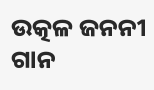ଉତ୍କଳ ଜନନୀ ଗାନ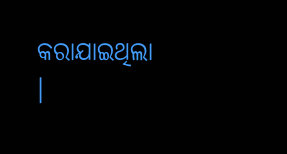କରାଯାଇଥିଲା ।